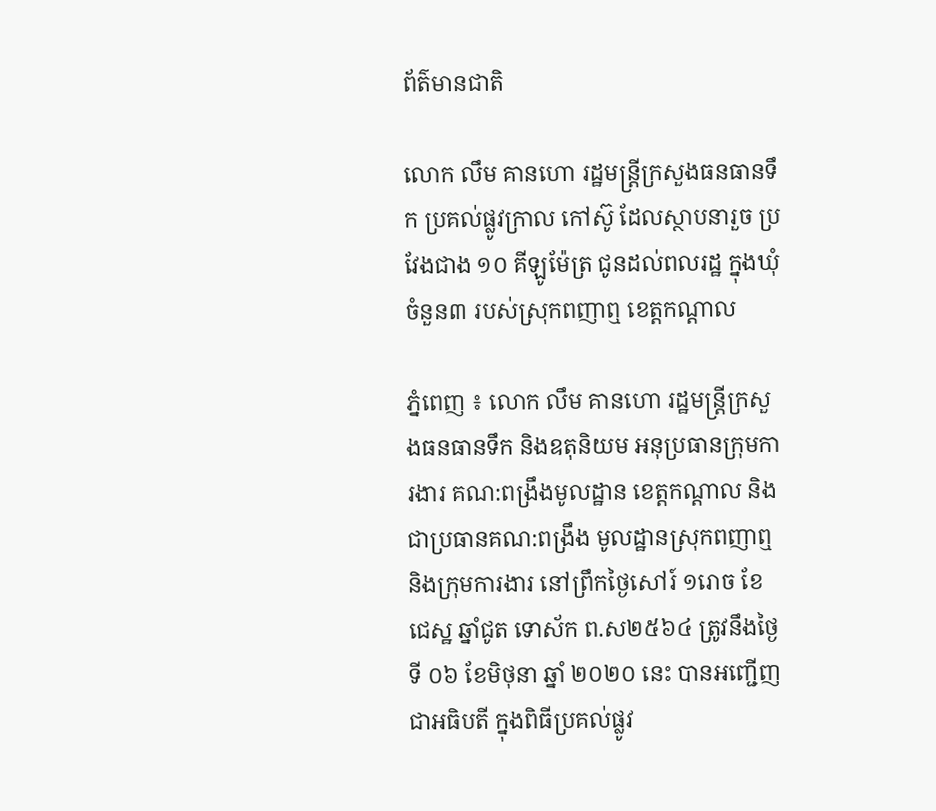ព័ត៌មានជាតិ

លោក លឹម គានហោ រដ្ឋមន្រ្តីក្រសួងធនធានទឹក ប្រគល់ផ្លូវក្រាល កៅស៊ូ ដែលស្ថាបនារួច ប្រវែងជាង ១០ គីឡូម៉ែត្រ ជូនដល់ពលរដ្ឋ ក្នុងឃុំចំនួន៣ របស់ស្រុកពញាឮ ខេត្តកណ្តាល

ភ្នំពេញ ៖ លោក លឹម គានហោ រដ្ឋមន្រ្តីក្រសួងធនធានទឹក និងឧតុនិយម អនុប្រធានក្រុមការងារ គណ:ពង្រឹងមូលដ្ឋាន ខេត្តកណ្តាល និងជាប្រធានគណ:ពង្រឹង មូលដ្ឋានស្រុកពញាឮ និងក្រុមការងារ នៅព្រឹកថ្ងៃសៅរ៍ ១រោច ខែជេស្ឋ ឆ្នាំជូត ទោស័ក ព.ស២៥៦៤ ត្រូវនឹងថ្ងៃទី ០៦ ខែមិថុនា ឆ្នាំ ២០២០ នេះ បានអញ្ជើញជាអធិបតី ក្នុងពិធីប្រគល់ផ្លូវ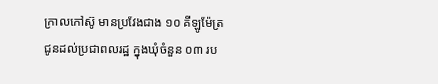ក្រាលកៅស៊ូ មានប្រវែងជាង ១០ គីឡូម៉ែត្រ ជូនដល់ប្រជាពលរដ្ឋ ក្នុងឃុំចំនួន ០៣ រប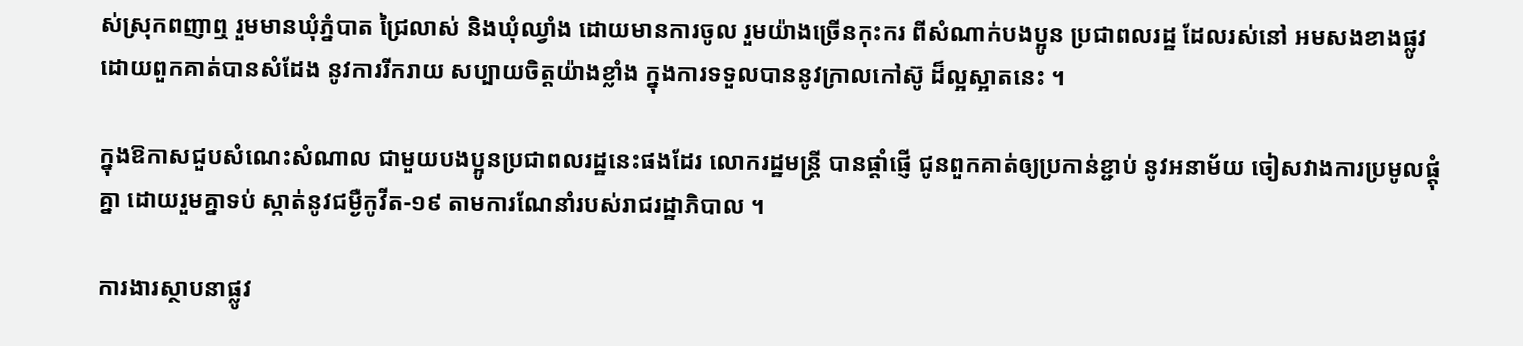ស់ស្រុកពញាឮ រួមមានឃុំភ្នំបាត ជ្រៃលាស់ និងឃុំឈ្វាំង ដោយមានការចូល រួមយ៉ាងច្រើនកុះករ ពីសំណាក់បងប្អូន ប្រជាពលរដ្ឋ ដែលរស់នៅ អមសងខាងផ្លូវ ដោយពួកគាត់បានសំដែង នូវការរីករាយ សប្បាយចិត្តយ៉ាងខ្លាំង ក្នុងការទទួលបាននូវក្រាលកៅស៊ូ ដ៏ល្អស្អាតនេះ ។

ក្នុងឱកាសជួបសំណេះសំណាល ជាមួយបងប្អូនប្រជាពលរដ្ឋនេះផងដែរ លោករដ្ឋមន្ត្រី បានផ្តាំផ្ញើ ជូនពួកគាត់ឲ្យប្រកាន់ខ្ជាប់ នូវអនាម័យ ចៀសវាងការប្រមូលផ្តុំគ្នា ដោយរួមគ្នាទប់ ស្កាត់នូវជម្ងឺកូវីត-១៩ តាមការណែនាំរបស់រាជរដ្ឋាភិបាល ។

ការងារស្ថាបនាផ្លូវ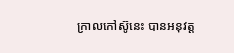ក្រាលកៅស៊ូនេះ បានអនុវត្ត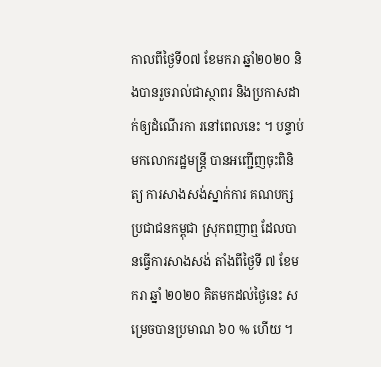កាលពីថ្ងៃទី០៧ ខែមករា ឆ្នាំ២០២០ និងបានរួចរាល់ជាស្ថាពរ និងប្រកាសដាក់ឲ្យដំណើរកា រនៅពេលនេះ ។ បន្ទាប់មកលោករដ្ឋមន្រ្តី បានអញ្ជើញចុះពិនិត្យ ការសាងសង់ស្នាក់ការ គណបក្សប្រជាជនកម្ពុជា ស្រុកពញាឮ ដែលបានធ្វើការសាងសង់ តាំងពីថ្ងៃទី ៧ ខែមករា ឆ្នាំ ២០២០ គិតមកដល់ថ្ងៃនេះ សម្រេចបានប្រមាណ ៦០ % ហើយ ។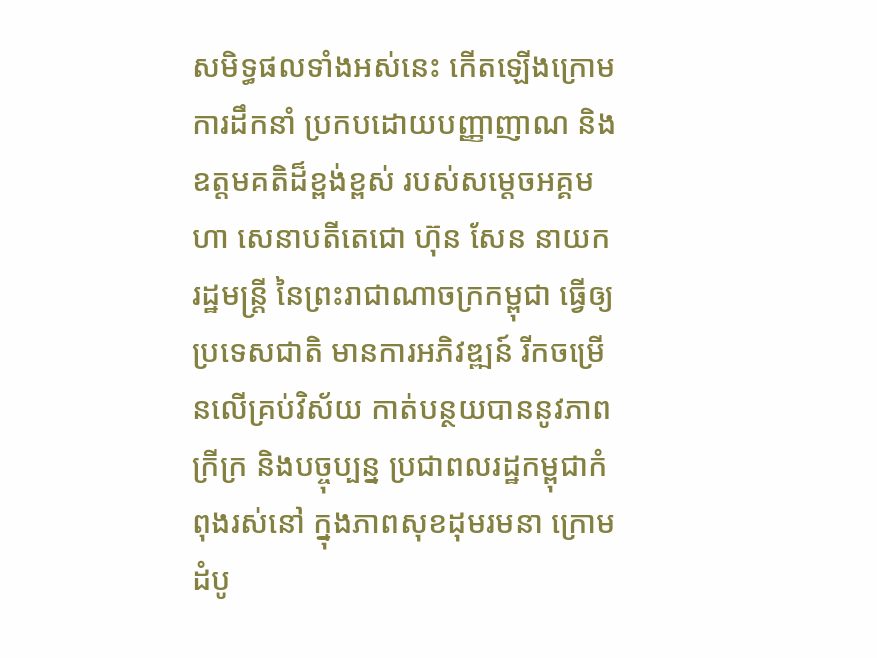សមិទ្ធផលទាំងអស់នេះ កើតឡើងក្រោមការដឹកនាំ ប្រកបដោយបញ្ញាញាណ និង ឧត្តមគតិដ៏ខ្ពង់ខ្ពស់ របស់សម្តេចអគ្គមហា សេនាបតីតេជោ ហ៊ុន សែន នាយករដ្ឋមន្រ្តី នៃព្រះរាជាណាចក្រកម្ពុជា ធ្វើឲ្យប្រទេសជាតិ មានការអភិវឌ្ឍន៍ រីកចម្រើនលើគ្រប់វិស័យ កាត់បន្ថយបាននូវភាពក្រីក្រ និងបច្ចុប្បន្ន ប្រជាពលរដ្ឋកម្ពុជាកំពុងរស់នៅ ក្នុងភាពសុខដុមរមនា ក្រោមដំបូ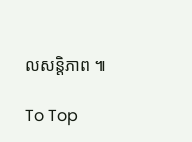លសន្តិភាព ៕

To Top